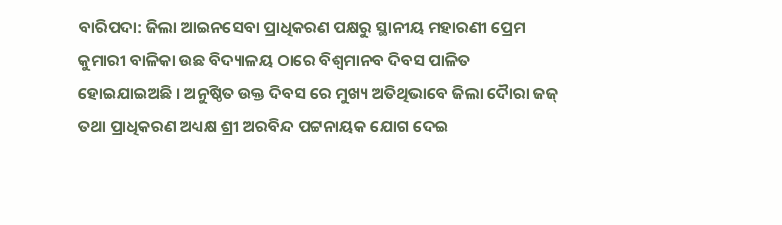ବାରିପଦା: ଜିଲା ଆଇନସେବା ପ୍ରାଧିକରଣ ପକ୍ଷରୁ ସ୍ଥାନୀୟ ମହାରଣୀ ପ୍ରେମ କୁମାରୀ ବାଳିକା ଉଛ ବିଦ୍ୟାଳୟ ଠାରେ ବିଶ୍ୱମାନବ ଦିବସ ପାଳିତ ହୋଇଯାଇଅଛି । ଅନୁଷ୍ଠିତ ଉକ୍ତ ଦିବସ ରେ ମୁଖ୍ୟ ଅତିଥିଭାବେ ଜିଲା ଦୈାରା ଜଜ୍ ତଥା ପ୍ରାଧିକରଣ ଅଧ୍ୟକ୍ଷ ଶ୍ରୀ ଅରବିନ୍ଦ ପଟ୍ଟନାୟକ ଯୋଗ ଦେଇ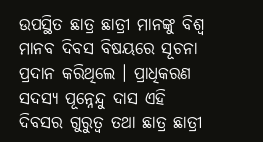ଉପସ୍ଥିତ ଛାତ୍ର ଛାତ୍ରୀ ମାନଙ୍କୁ ବିଶ୍ୱ ମାନବ ଦିବସ ବିଷୟରେ ସୂଚନା ପ୍ରଦାନ କରିଥିଲେ । ପ୍ରାଧିକରଣ ସଦସ୍ୟ ପୂନ୍ନେନ୍ଦୁ ଦାସ ଏହି ଦିବସର ଗୁରୁତ୍ୱ ତଥା ଛାତ୍ର ଛାତ୍ରୀ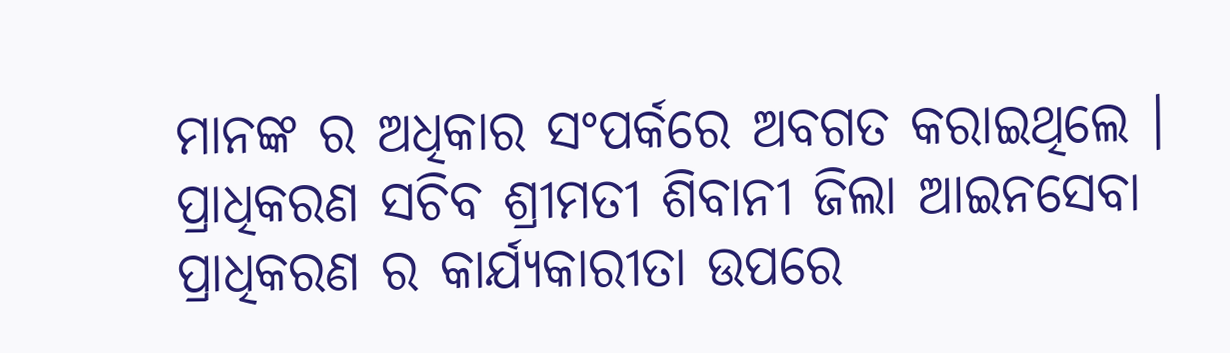ମାନଙ୍କ ର ଅଧିକାର ସଂପର୍କରେ ଅବଗତ କରାଇଥିଲେ । ପ୍ରାଧିକରଣ ସଚିବ ଶ୍ରୀମତୀ ଶିବାନୀ ଜିଲା ଆଇନସେବା ପ୍ରାଧିକରଣ ର କାର୍ଯ୍ୟକାରୀତା ଉପରେ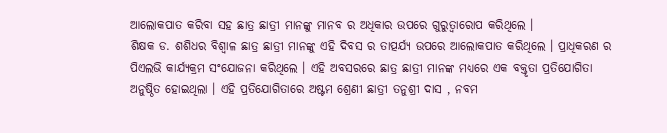ଆଲୋକପାତ କରିବା ସହ ଛାତ୍ର ଛାତ୍ରୀ ମାନଙ୍କୁ ମାନବ ର ଅଧିକାର ଉପରେ ଗୁରୁତ୍ୱାରୋପ କରିଥିଲେ ।
ଶିକ୍ଷକ ଡ. ଶଶିଧର ବିଶ୍ୱାଳ ଛାତ୍ର ଛାତ୍ରୀ ମାନଙ୍କୁ ଏହି ଦିବସ ର ତାତ୍ପର୍ଯ୍ୟ ଉପରେ ଆଲୋକପାତ କରିଥିଲେ । ପ୍ରାଧିକରଣ ର ପିଏଲଭି କାର୍ଯ୍ୟକ୍ରମ ସଂଯୋଜନା କରିଥିଲେ । ଏହି ଅବସରରେ ଛାତ୍ର ଛାତ୍ରୀ ମାନଙ୍କ ମଧ୍ୟରେ ଏକ ବକ୍ତୃତା ପ୍ରତିଯୋଗିତା ଅନୁଷ୍ଠିତ ହୋଇଥିଲା । ଏହି ପ୍ରତିଯୋଗିତାରେ ଅଷ୍ଟମ ଶ୍ରେଣୀ ଛାତ୍ରୀ ତନୁଶ୍ରୀ ଦାସ , ନବମ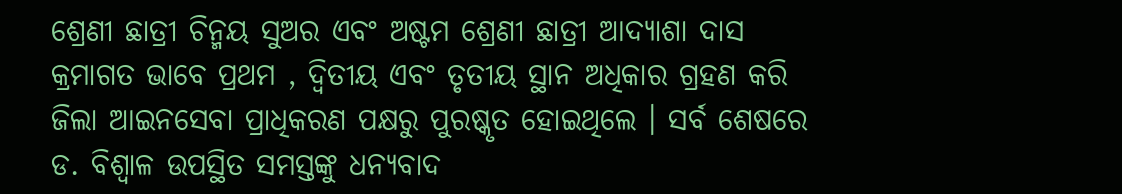ଶ୍ରେଣୀ ଛାତ୍ରୀ ଚିନ୍ମୟ ସୁଅର ଏବଂ ଅଷ୍ଟମ ଶ୍ରେଣୀ ଛାତ୍ରୀ ଆଦ୍ୟାଶା ଦାସ କ୍ରମାଗତ ଭାବେ ପ୍ରଥମ , ଦ୍ୱିତୀୟ ଏବଂ ତୃତୀୟ ସ୍ଥାନ ଅଧିକାର ଗ୍ରହଣ କରି ଜିଲା ଆଇନସେବା ପ୍ରାଧିକରଣ ପକ୍ଷରୁ ପୁରଷ୍କୃତ ହୋଇଥିଲେ । ସର୍ବ ଶେଷରେ ଡ. ବିଶ୍ୱାଳ ଉପସ୍ଥିତ ସମସ୍ତଙ୍କୁ ଧନ୍ୟବାଦ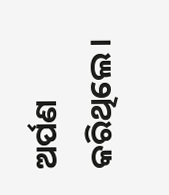ଅର୍ପଣ କରିଥିଲେ ।